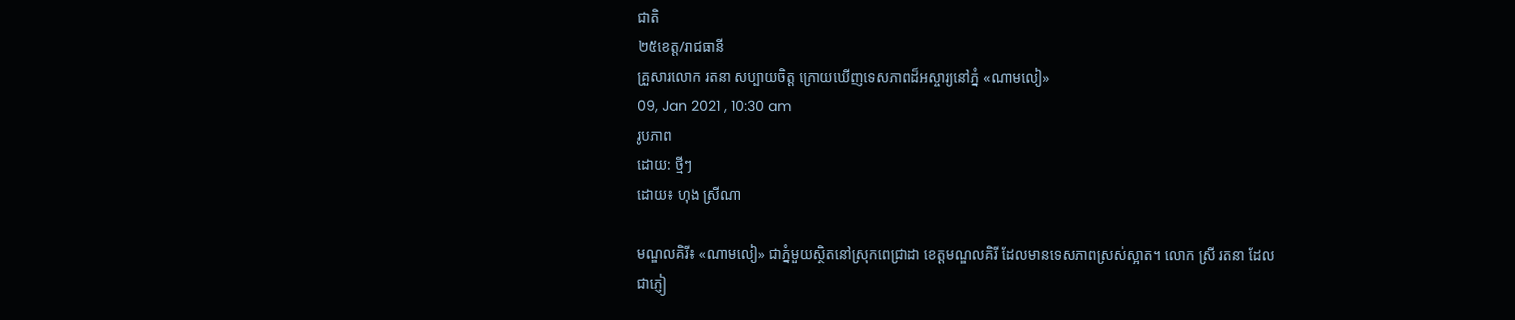ជាតិ
២៥ខេត្ត/រាជធានី
គ្រួសារលោក រតនា សប្បាយចិត្ត ក្រោយឃើញទេសភាពដ៏អស្ចារ្យនៅភ្នំ «ណាមលៀ»
09, Jan 2021 , 10:30 am
រូបភាព
ដោយ: ថ្មីៗ
ដោយ៖ ហុង ស្រីណា

មណ្ឌលគិរី៖ «ណាមលៀ» ជាភ្នំមួយស្ថិតនៅស្រុកពេជ្រាដា ខេត្តមណ្ឌលគិរី ដែលមានទេសភាពស្រស់ស្អាត។ លោក ស្រី រតនា ដែលជាភ្ញៀ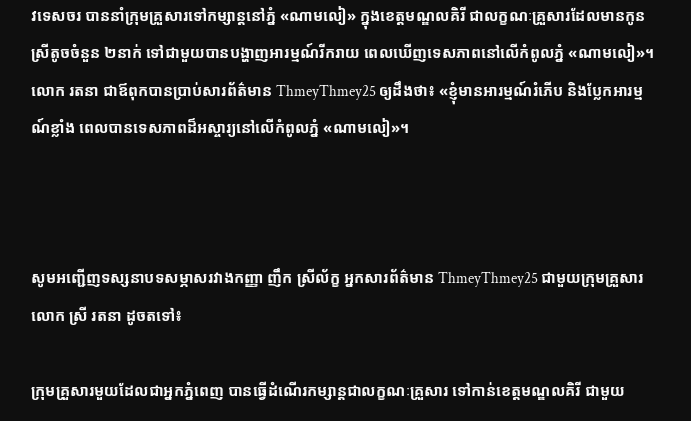វទេសចរ បាននាំក្រុមគ្រួសារទៅកម្សាន្តនៅភ្នំ «ណាមលៀ» ក្នុងខេត្តមណ្ឌលគិរី ជាលក្ខណៈគ្រួសារដែលមានកូនស្រីតូចចំនួន ២នាក់ ទៅជាមួយបានបង្ហាញអារម្មណ៍រីករាយ ពេលឃើញទេសភាពនៅលើកំពូលភ្នំ «ណាមលៀ»។ លោក រតនា ជាឪពុកបានប្រាប់សារព័ត៌មាន ThmeyThmey25 ឲ្យដឹងថា៖ «ខ្ញុំមានអារម្មណ៍រំភើប និងប្លែកអារម្មណ៍ខ្លាំង ពេលបានទេសភាពដ៏អស្ចារ្យនៅលើកំពូលភ្នំ «ណាមលៀ»។



សូមអញ្ជើញទស្សនាបទសម្ភាសរវាងកញ្ញា ញឹក ស្រីល័ក្ខ អ្នកសារព័ត៌មាន ThmeyThmey25 ជាមួយក្រុមគ្រួសារលោក ស្រី រតនា ដូចតទៅ៖

ក្រុមគ្រួសារមួយដែលជាអ្នកភ្នំពេញ បានធ្វើដំណើរកម្សាន្តជាលក្ខណៈគ្រួសារ ទៅកាន់ខេត្តមណ្ឌលគិរី ជាមួយ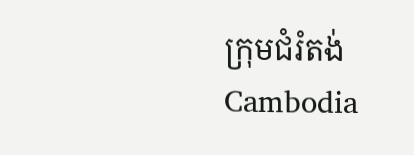ក្រុមជំរំតង់ Cambodia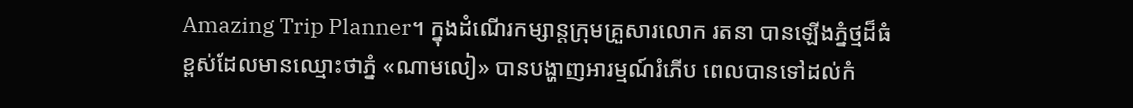Amazing Trip Planner។ ក្នុងដំណើរកម្សាន្តក្រុមគ្រួសារលោក រតនា បានឡើងភ្នំថ្មដ៏ធំខ្ពស់ដែលមានឈ្មោះថាភ្នំ «ណាមលៀ» បានបង្ហាញអារម្មណ៍រំភើប ពេលបានទៅដល់កំ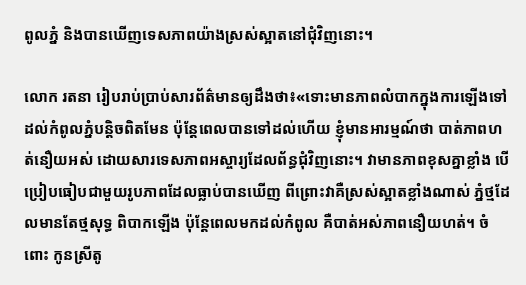ពូលភ្នំ និងបានឃើញទេសភាពយ៉ាងស្រស់ស្អាតនៅជុំវិញនោះ។

លោក រតនា រៀបរាប់ប្រាប់សារព័ត៌មានឲ្យដឹងថា៖«ទោះមានភាពលំបាកក្នុងការឡើងទៅដល់កំពូលភ្នំបន្តិចពិតមែន ប៉ុន្តែពេលបានទៅដល់ហើយ ខ្ញុំមានអារម្មណ៍ថា បាត់ភាពហត់នឿយអស់ ដោយសារទេសភាពអស្ចារ្យដែលព័ន្ធជុំវិញនោះ។ វាមានភាពខុសគ្នាខ្លាំង បើប្រៀបធៀបជាមួយរូបភាពដែលធ្លាប់បានឃើញ ពីព្រោះវាគឺស្រស់ស្អាតខ្លាំងណាស់ ភ្នំថ្មដែលមានតែថ្មសុទ្ធ ពិបាកឡើង ប៉ុន្តែពេលមកដល់កំពូល គឺបាត់អស់ភាពនឿយហត់។ ចំពោះ កូនស្រីតូ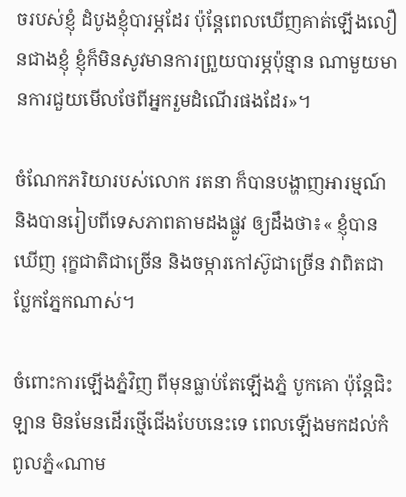ចរបស់ខ្ញុំ ដំបូងខ្ញុំបារម្ភដែរ ប៉ុន្តែពេលឃើញគាត់ឡើងលឿនជាងខ្ញុំ ខ្ញុំក៏មិនសូវមានការព្រួយបារម្ភប៉ុន្មាន ណាមួយមានការជួយមើលថែពីអ្នករួមដំណើរផងដែរ»។

ចំណែកភរិយារបស់លោក រតនា ក៏បានបង្ហាញអារម្មណ៍ និងបានរៀបពីទេសភាពតាមដងផ្លូវ ឲ្យដឹងថា៖« ខ្ញុំបានឃើញ រុក្ខជាតិជាច្រើន និងចម្ការកៅស៊ូជាច្រើន វាពិតជាប្លែកភ្នែកណាស់។

ចំពោះការឡើងភ្នំវិញ ពីមុនធ្លាប់តែឡើងភ្នំ បូកគោ ប៉ុន្តែជិះឡាន មិនមែនដើរថ្មើជើងបែបនេះទេ ពេលឡើងមកដល់កំពូលភ្នំ«ណាម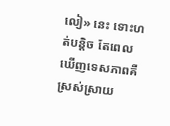លៀ» នេះ ទោះហត់បន្តិច តែពេលឃើញទេសភាពគឺស្រស់ស្រាយ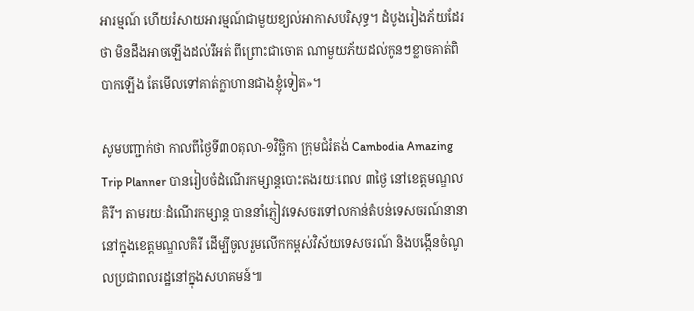អារម្មណ៍ ហើយរំសាយអារម្មណ៍ជាមួយខ្យល់អាកាសបរិសុទ្ធ។ ដំបូងរៀងភ័យដែរថា មិនដឹងអាចឡើងដល់រឺអត់ ពីព្រោះជាចោត ណាមួយភ័យដល់កូនៗខ្លាចគាត់ពិបាកឡើង តែមើលទៅគាត់ក្លាហានជាងខ្ញុំទៀត»។

សូមបញ្ជាក់ថា កាលពីថ្ងៃទី៣០តុលា-១វិច្ឆិកា ក្រុមជំរំតង់ Cambodia Amazing Trip Planner បានរៀបចំដំណើរកម្សាន្តបោះតងរយៈពេល ៣ថ្ងៃ នៅខេត្តមណ្ឌលគិរី។ តាមរយៈដំណើរកម្សាន្ត បាននាំភ្ញៀវទេសចរទៅលកាន់តំបន់ទេសចរណ៍នានា នៅក្នុងខេត្តមណ្ឌលគិរី ដើម្បីចូលរួមលើកកម្ពស់វិស័យទេសចរណ៍ និងបង្កើនចំណូលប្រជាពលរដ្ឋនៅក្នុងសហគមន៍៕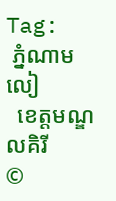Tag:
 ភ្នំណាមលៀ
  ខេត្តមណ្ឌលគិរី
©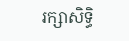រក្សាសិទ្ធិ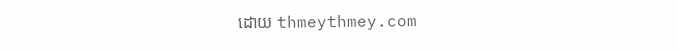ដោយ thmeythmey.com